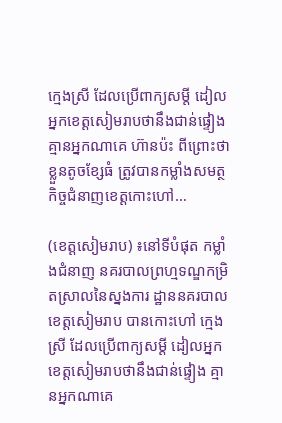ក្មេងស្រី ដែលប្រើពាក្យសម្តី ដៀលអ្នកខេត្តសៀមរាបថានឹងជាន់ផ្ទៀង គ្មានអ្នកណាគេ ហ៊ានប៉ះ ពីព្រោះថាខ្លួនតូចខ្សែធំ ត្រូវបានកម្លាំងសមត្ថកិច្ចជំនាញខេត្តកោះហៅ…

(ខេត្តសៀមរាប) ៖នៅទីបំផុត កម្លាំងជំនាញ នគរបាលព្រហ្មទណ្ឌកម្រិតស្រាលនៃស្នងការ ដ្ឋាននគរបាលខេត្តសៀមរាប បានកោះហៅ ក្មេងស្រី ដែលប្រើពាក្យសម្តី ដៀលអ្នកខេត្តសៀមរាបថានឹងជាន់ផ្ទៀង គ្មានអ្នកណាគេ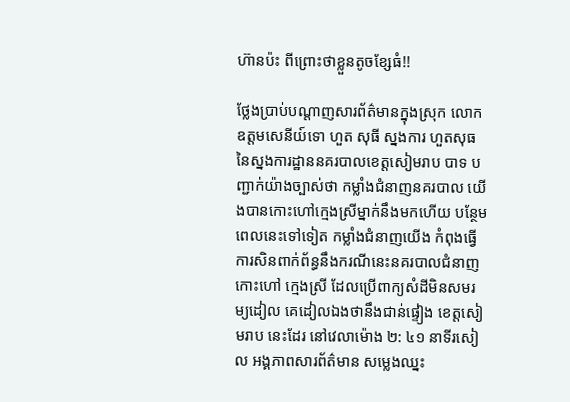ហ៊ានប៉ះ ពីព្រោះថាខ្លួនតូចខ្សែធំ!!

ថ្លែងប្រាប់បណ្តាញសារព័ត៌មានក្នុងស្រុក លោកឧត្តមសេនីយ៍ទោ ហួត សុធី ស្នងការ ហួតសុធ នៃស្នងការដ្ឋាននគរបាលខេត្តសៀមរាប បាទ បញ្ជាក់យ៉ាងច្បាស់ថា កម្លាំងជំនាញនគរបាល យើងបានកោះហៅក្មេងស្រីម្នាក់នឹងមកហើយ បន្ថែមពេលនេះទៅទៀត កម្លាំងជំនាញយើង កំពុងធ្វើការសិនពាក់ព័ន្ធនឹងករណីនេះនគរបាលជំនាញកោះហៅ ក្មេងស្រី ដែលប្រើពាក្យសំដីមិនសមរម្យដៀល គេដៀលឯងថានឹងជាន់ផ្ទៀង ខេត្តសៀមរាប នេះដែរ នៅវេលាម៉ោង ២: ៤១ នាទីរសៀល អង្គភាពសារព័ត៌មាន សម្លេងឈ្នះ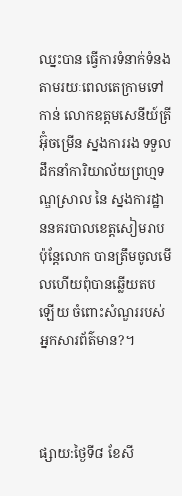ឈ្នះបាន ធ្វើការទំនាក់ទំនងតាមរយៈពេលតេក្រាមទៅកាន់ លោកឧត្តមសេនីយ៍ត្រី អ៊ុំចម្រើន ស្នងការរង ទទួលដឹកនាំការិយាល័យព្រហ្មទណ្ឌស្រាល នៃ ស្នងការដ្ឋាននគរបាលខេត្តសៀមរាប ប៉ុន្តែលោក បានត្រឹមចូលមើលហើយពុំបានឆ្លើយតបឡើយ ចំពោះសំណួររបស់អ្នកសារព័ត៌មាន?។



ផ្សាយ:ថ្ងៃទី៨ ខែសី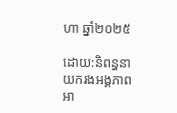ហា ឆ្នាំ២០២៥

ដោយ:និពន្ធនាយករងអង្គភាពអា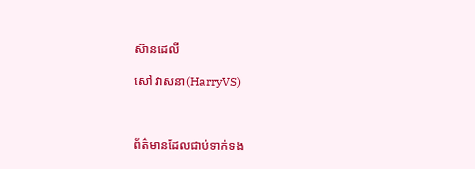ស៊ានដេលី

សៅ វាសនា(HarryVS)



ព័ត៌មានដែលជាប់ទាក់ទង